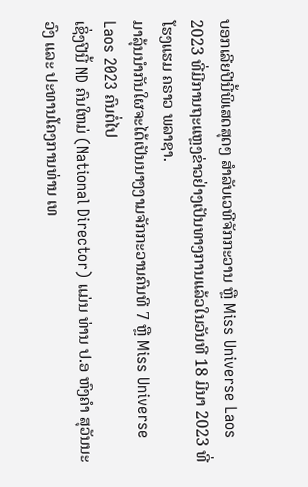ບອກເລີຍປີນີ້ພິເສດສຸດໆ ສໍາລັບເວທີຈັກກະວານ ຫຼື Miss Universe Laos 2023 ທີ່ມີການຖະແຫຼງຂ່າວຢ່າງເປັນທາງການແລ້ວໃນວັນທີ 18 ມີນາ 2023 ທີ່ໂຮງແຮມ ຄຣາວ ພລາຊາ.
ມາລຸ້ນນໍາກັນໃຜຈະໄດ້ເປັນນາງງາມຈັກກະວານຄົນທີ 7 ຫຼື Miss Universe Laos 2023 ຄົນຕໍ່ໄປ
ເຊິ່ງປີນີ້ ND ຄົນໃຫມ່ (National Director) ແມ່ນ ທ່ານ ປ.ອ ຫົງຄຳ ສຸວັນນະວົງ ແລະ ປະທານໂຄງການທ່ານ ເທ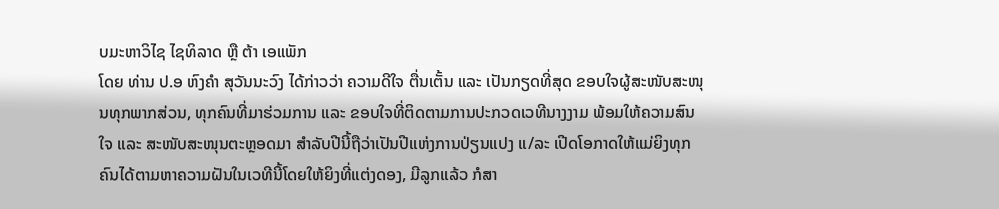ບມະຫາວິໄຊ ໄຊທິລາດ ຫຼື ຕ້າ ເອແພັກ
ໂດຍ ທ່ານ ປ.ອ ຫົງຄຳ ສຸວັນນະວົງ ໄດ້ກ່າວວ່າ ຄວາມດີໃຈ ຕື່ນເຕັ້ນ ແລະ ເປັນກຽດທີ່ສຸດ ຂອບໃຈຜູ້ສະໜັບສະໜຸນທຸກພາກສ່ວນ, ທຸກຄົນທີ່ມາຮ່ວມການ ແລະ ຂອບໃຈທີ່ຕິດຕາມການປະກວດເວທີນາງງາມ ພ້ອມໃຫ້ຄວາມສົນໃຈ ແລະ ສະໜັບສະໜຸນຕະຫຼອດມາ ສໍາລັບປີນີ້ຖືວ່າເປັນປີແຫ່ງການປ່ຽນແປງ ແ/ລະ ເປີດໂອກາດໃຫ້ແມ່ຍິງທຸກຄົນໄດ້ຕາມຫາຄວາມຝັນໃນເວທີນີ້ໂດຍໃຫ້ຍິງທີ່ແຕ່ງດອງ, ມີລູກແລ້ວ ກໍສາ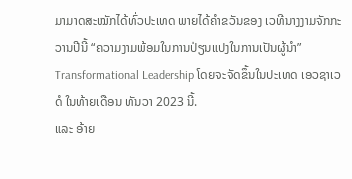ມາມາດສະໝັກໄດ້ທົ່ວປະເທດ ພາຍໄດ້ຄໍາຂວັນຂອງ ເວທີນາງງາມຈັກກະວານປີນີ້ “ຄວາມງາມພ້ອມໃນການປ່ຽນແປງໃນການເປັນຜູ້ນໍາ” Transformational Leadership ໂດຍຈະຈັດຂຶ້ນໃນປະເທດ ເອວຊາເວດໍ ໃນທ້າຍເດືອນ ທັນວາ 2023 ນີ້.
ແລະ ອ້າຍ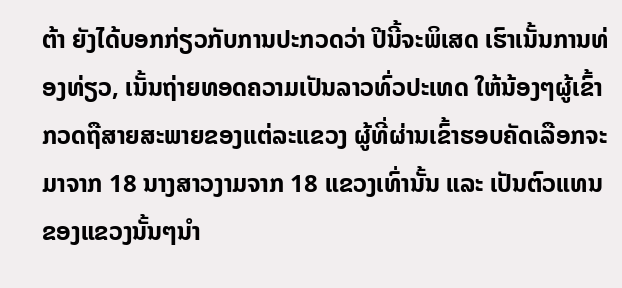ຕ້າ ຍັງໄດ້ບອກກ່ຽວກັບການປະກວດວ່າ ປີນີ້ຈະພິເສດ ເຮົາເນັ້ນການທ່ອງທ່ຽວ, ເນັ້ນຖ່າຍທອດຄວາມເປັນລາວທົ່ວປະເທດ ໃຫ້ນ້ອງໆຜູ້ເຂົ້າກວດຖືສາຍສະພາຍຂອງແຕ່ລະແຂວງ ຜູ້ທີ່ຜ່ານເຂົ້າຮອບຄັດເລືອກຈະມາຈາກ 18 ນາງສາວງາມຈາກ 18 ແຂວງເທົ່ານັ້ນ ແລະ ເປັນຕົວແທນຂອງແຂວງນັ້ນໆນໍາ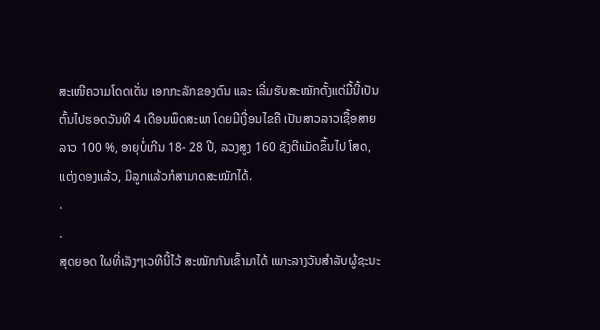ສະເໜີຄວາມໂດດເດັ່ນ ເອກກະລັກຂອງຕົນ ແລະ ເລີ່ມຮັບສະໝັກຕັ້ງແຕ່ມື້ນີ້ເປັນຕົ້ນໄປຮອດວັນທີ 4 ເດືອນພຶດສະພາ ໂດຍມີເງື່ອນໄຂຄື ເປັນສາວລາວເຊື້ອສາຍລາວ 100 %, ອາຍຸບໍ່ເກີນ 18- 28 ປີ, ລວງສູງ 160 ຊັງຕີແມັດຂຶ້ນໄປ ໂສດ, ແຕ່ງດອງແລ້ວ, ມີລູກແລ້ວກໍສາມາດສະໝັກໄດ້.
.
.
ສຸດຍອດ ໃຜທີ່ເລັງໆເວທີນີ້ໄວ້ ສະໝັກກັນເຂົ້າມາໄດ້ ເພາະລາງວັນສຳລັບຜູ້ຊະນະ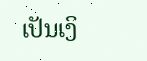ເປັນເງິ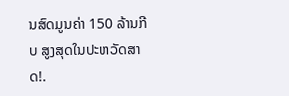ນສົດມູນຄ່າ 150 ລ້ານກີບ ສູງສຸດໃນປະຫວັດສາດ!.